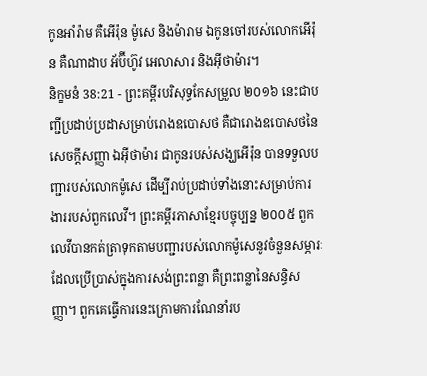កូនអាំរ៉ាម គឺអើរ៉ុន ម៉ូសេ និងម៉ារាម ឯកូនចៅរបស់លោកអើរ៉ុន គឺណាដាប អ័ប៊ីហ៊ូវ អេលាសារ និងអ៊ីថាម៉ារ។
និក្ខមនំ 38:21 - ព្រះគម្ពីរបរិសុទ្ធកែសម្រួល ២០១៦ នេះជាបញ្ជីប្រដាប់ប្រដាសម្រាប់រោងឧបោសថ គឺជារោងឧបោសថនៃសេចក្ដីសញ្ញា ឯអ៊ីថាម៉ារ ជាកូនរបស់សង្ឃអើរ៉ុន បានទទួលបញ្ជារបស់លោកម៉ូសេ ដើម្បីរាប់ប្រដាប់ទាំងនោះសម្រាប់ការងាររបស់ពួកលេវី។ ព្រះគម្ពីរភាសាខ្មែរបច្ចុប្បន្ន ២០០៥ ពួកលេវីបានកត់ត្រាទុកតាមបញ្ជារបស់លោកម៉ូសេនូវចំនួនសម្ភារៈដែលប្រើប្រាស់ក្នុងការសង់ព្រះពន្លា គឺព្រះពន្លានៃសន្ធិសញ្ញា។ ពួកគេធ្វើការនេះក្រោមការណែនាំរប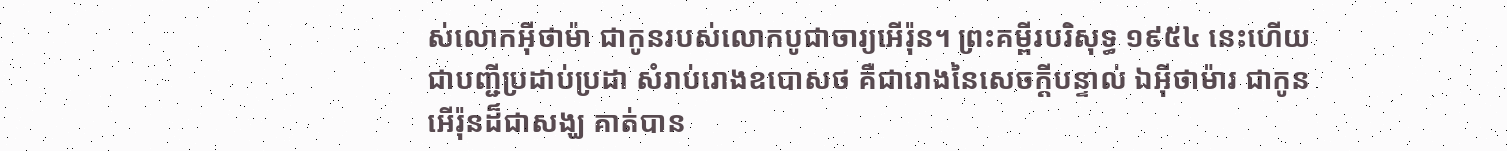ស់លោកអ៊ីថាម៉ា ជាកូនរបស់លោកបូជាចារ្យអើរ៉ុន។ ព្រះគម្ពីរបរិសុទ្ធ ១៩៥៤ នេះហើយជាបញ្ជីប្រដាប់ប្រដា សំរាប់រោងឧបោសថ គឺជារោងនៃសេចក្ដីបន្ទាល់ ឯអ៊ីថាម៉ារ ជាកូនអើរ៉ុនដ៏ជាសង្ឃ គាត់បាន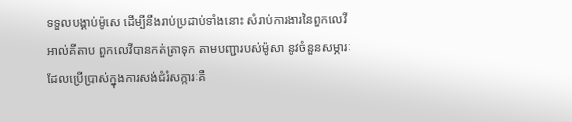ទទួលបង្គាប់ម៉ូសេ ដើម្បីនឹងរាប់ប្រដាប់ទាំងនោះ សំរាប់ការងារនៃពួកលេវី អាល់គីតាប ពួកលេវីបានកត់ត្រាទុក តាមបញ្ជារបស់ម៉ូសា នូវចំនួនសម្ភារៈដែលប្រើប្រាស់ក្នុងការសង់ជំរំសក្ការៈគឺ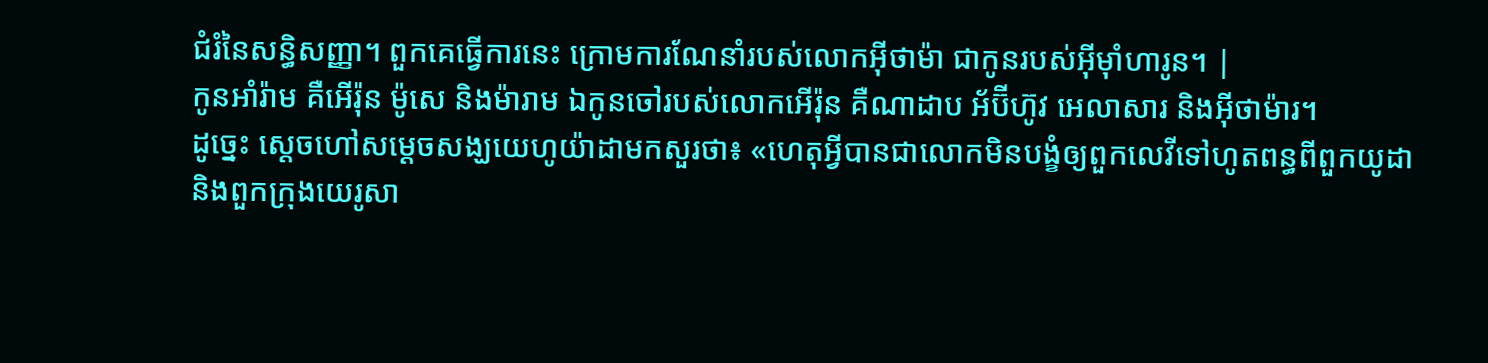ជំរំនៃសន្ធិសញ្ញា។ ពួកគេធ្វើការនេះ ក្រោមការណែនាំរបស់លោកអ៊ីថាម៉ា ជាកូនរបស់អ៊ីមុាំហារូន។ |
កូនអាំរ៉ាម គឺអើរ៉ុន ម៉ូសេ និងម៉ារាម ឯកូនចៅរបស់លោកអើរ៉ុន គឺណាដាប អ័ប៊ីហ៊ូវ អេលាសារ និងអ៊ីថាម៉ារ។
ដូច្នេះ ស្ដេចហៅសម្ដេចសង្ឃយេហូយ៉ាដាមកសួរថា៖ «ហេតុអ្វីបានជាលោកមិនបង្ខំឲ្យពួកលេវីទៅហូតពន្ធពីពួកយូដា និងពួកក្រុងយេរូសា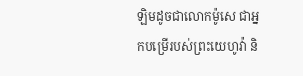ឡិមដូចជាលោកម៉ូសេ ជាអ្នកបម្រើរបស់ព្រះយេហូវ៉ា និ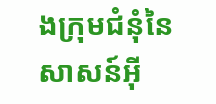ងក្រុមជំនុំនៃសាសន៍អ៊ី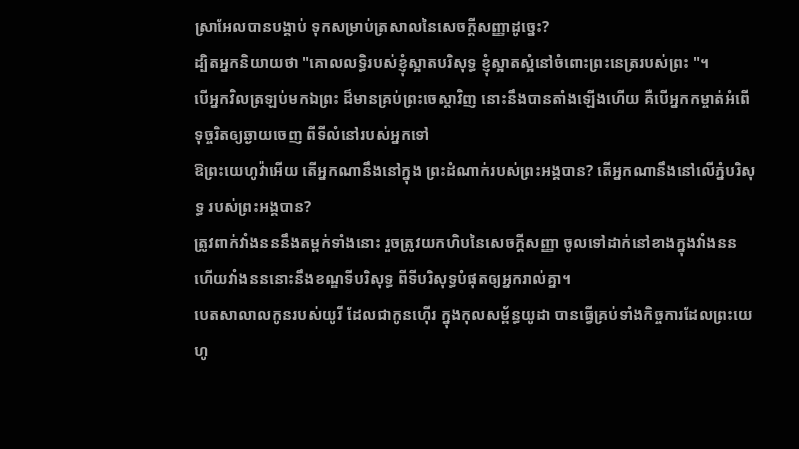ស្រាអែលបានបង្គាប់ ទុកសម្រាប់ត្រសាលនៃសេចក្ដីសញ្ញាដូច្នេះ?
ដ្បិតអ្នកនិយាយថា "គោលលទ្ធិរបស់ខ្ញុំស្អាតបរិសុទ្ធ ខ្ញុំស្អាតស្អំនៅចំពោះព្រះនេត្ររបស់ព្រះ "។
បើអ្នកវិលត្រឡប់មកឯព្រះ ដ៏មានគ្រប់ព្រះចេស្តាវិញ នោះនឹងបានតាំងឡើងហើយ គឺបើអ្នកកម្ចាត់អំពើទុច្ចរិតឲ្យឆ្ងាយចេញ ពីទីលំនៅរបស់អ្នកទៅ
ឱព្រះយេហូវ៉ាអើយ តើអ្នកណានឹងនៅក្នុង ព្រះដំណាក់របស់ព្រះអង្គបាន? តើអ្នកណានឹងនៅលើភ្នំបរិសុទ្ធ របស់ព្រះអង្គបាន?
ត្រូវពាក់វាំងនននឹងតម្ពក់ទាំងនោះ រួចត្រូវយកហិបនៃសេចក្ដីសញ្ញា ចូលទៅដាក់នៅខាងក្នុងវាំងនន ហើយវាំងនននោះនឹងខណ្ឌទីបរិសុទ្ធ ពីទីបរិសុទ្ធបំផុតឲ្យអ្នករាល់គ្នា។
បេតសាលាលកូនរបស់យូរី ដែលជាកូនហ៊ើរ ក្នុងកុលសម្ព័ន្ធយូដា បានធ្វើគ្រប់ទាំងកិច្ចការដែលព្រះយេហូ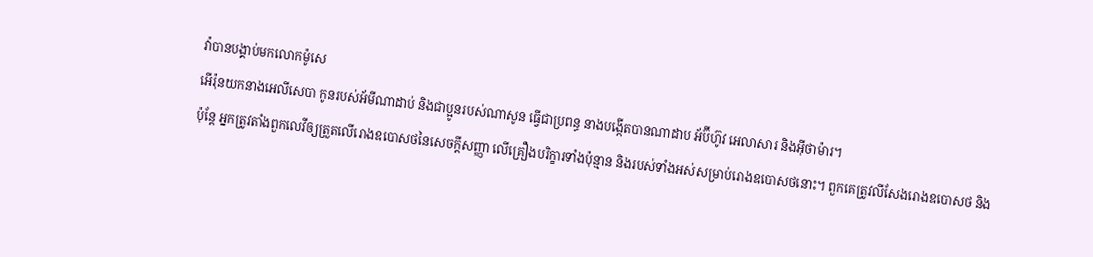វ៉ាបានបង្គាប់មកលោកម៉ូសេ
អើរ៉ុនយកនាងអេលីសេបា កូនរបស់អ័មីណាដាប់ និងជាប្អូនរបស់ណាសូន ធ្វើជាប្រពន្ធ នាងបង្កើតបានណាដាប អ័ប៊ីហ៊ូវ អេលាសារ និងអ៊ីថាម៉ារ។
ប៉ុន្តែ អ្នកត្រូវតាំងពួកលេវីឲ្យត្រួតលើរោងឧបោសថនៃសេចក្ដីសញ្ញា លើគ្រឿងបរិក្ខារទាំងប៉ុន្មាន និងរបស់ទាំងអស់សម្រាប់រោងឧបោសថនោះ។ ពួកគេត្រូវលីសែងរោងឧបោសថ និង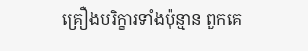គ្រឿងបរិក្ខារទាំងប៉ុន្មាន ពួកគេ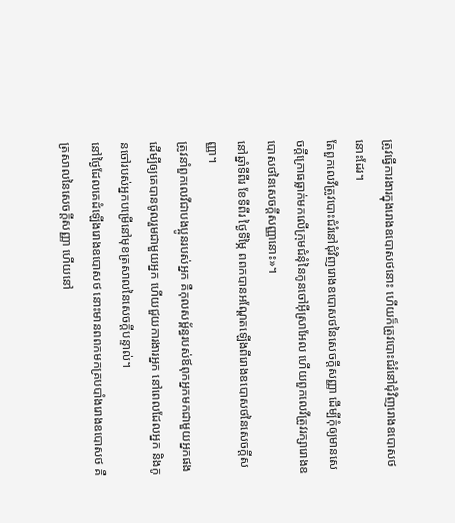ត្រូវធ្វើការងារក្នុងរោងឧបោសថនោះ ហើយក៏ត្រូវបោះជំរំនៅជុំវិញរោងឧបោសថនោះដែរ។
តែពួកលេវីត្រូវបោះជំរំនៅជុំវិញរោងឧបោសថនៃសេចក្ដីសញ្ញា ដើម្បីកុំឲ្យមានសេចក្ដីក្រោធធ្លាក់មកលើក្រុមជំនុំនៃកូនចៅអ៊ីស្រាអែល ហើយពួកលេវីត្រូវរក្សារោងឧបោសថនៃសេចក្ដីសញ្ញានោះ»។
នៅឆ្នាំទីពីរ ខែទីពីរ ថ្ងៃទីម្ភៃ ពពកបានអណ្ដែតឡើងពីរោងឧបោសថនៃសេចក្ដីសញ្ញា។
ត្រូវនាំពួកលេវីជាបងប្អូនរបស់អ្នក គឺកុលសម្ព័ន្ធរបស់ឪពុកអ្នកមកជាមួយអ្នកផង ដើម្បីឲ្យគេបានចូលរួមជាមួយអ្នក ហើយជួយការងារអ្នក នៅពេលដែលអ្នក និងកូនចៅរបស់អ្នកបម្រើនៅមុខត្រសាលនៃសេចក្ដីបន្ទាល់។
នៅថ្ងៃដែលគេដំឡើងរោងឧបោសថ នោះមានពពកមកគ្របបាំងរោងឧបោសថ គឺត្រសាលនៃសេចក្ដីសញ្ញា ហើយនៅ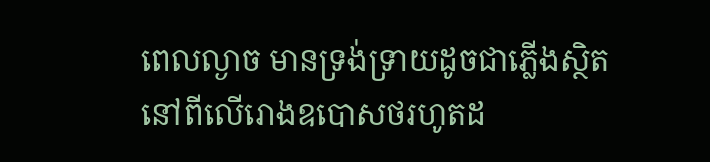ពេលល្ងាច មានទ្រង់ទ្រាយដូចជាភ្លើងស្ថិតនៅពីលើរោងឧបោសថរហូតដ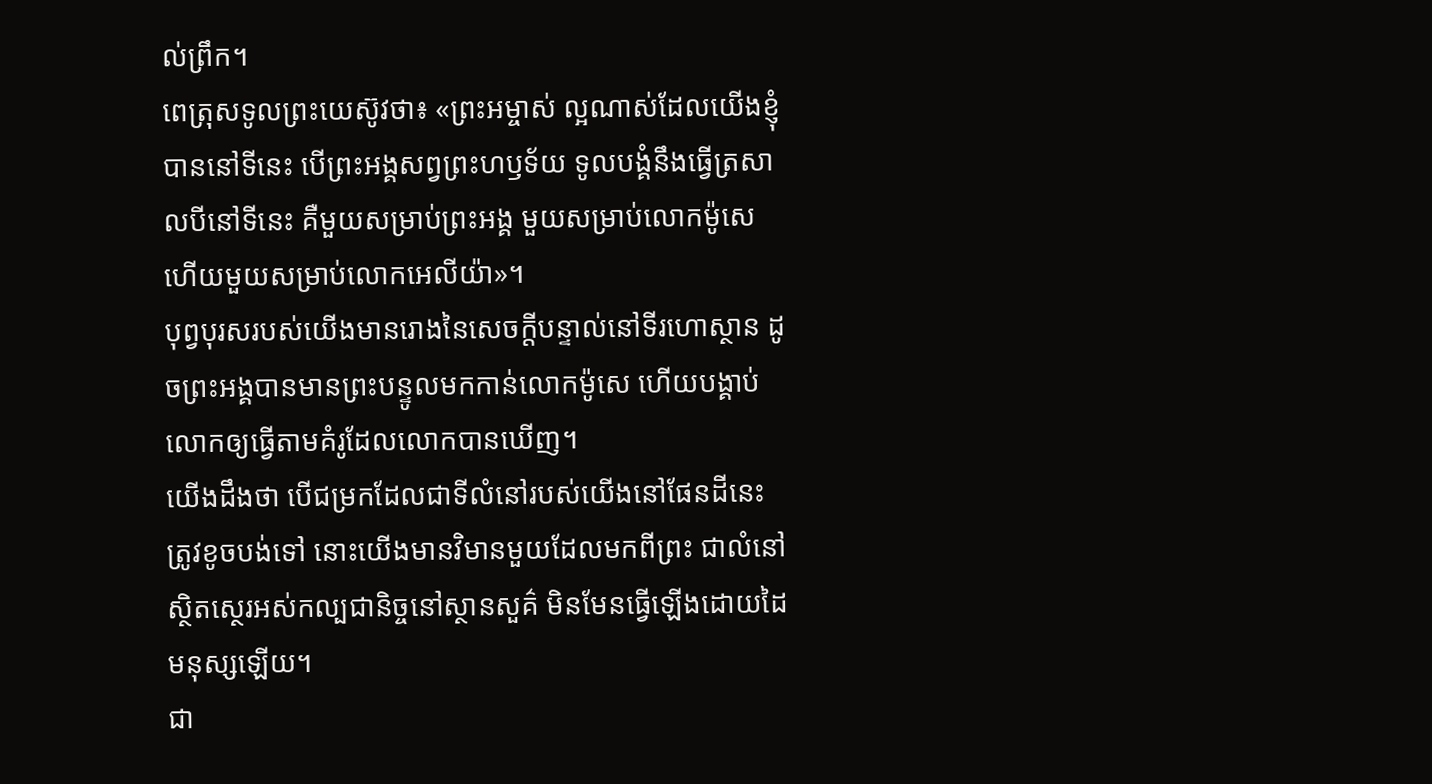ល់ព្រឹក។
ពេត្រុសទូលព្រះយេស៊ូវថា៖ «ព្រះអម្ចាស់ ល្អណាស់ដែលយើងខ្ញុំបាននៅទីនេះ បើព្រះអង្គសព្វព្រះហឫទ័យ ទូលបង្គំនឹងធ្វើត្រសាលបីនៅទីនេះ គឺមួយសម្រាប់ព្រះអង្គ មួយសម្រាប់លោកម៉ូសេ ហើយមួយសម្រាប់លោកអេលីយ៉ា»។
បុព្វបុរសរបស់យើងមានរោងនៃសេចក្តីបន្ទាល់នៅទីរហោស្ថាន ដូចព្រះអង្គបានមានព្រះបន្ទូលមកកាន់លោកម៉ូសេ ហើយបង្គាប់លោកឲ្យធ្វើតាមគំរូដែលលោកបានឃើញ។
យើងដឹងថា បើជម្រកដែលជាទីលំនៅរបស់យើងនៅផែនដីនេះ ត្រូវខូចបង់ទៅ នោះយើងមានវិមានមួយដែលមកពីព្រះ ជាលំនៅសិ្ថតស្ថេរអស់កល្បជានិច្ចនៅស្ថានសួគ៌ មិនមែនធ្វើឡើងដោយដៃមនុស្សឡើយ។
ជា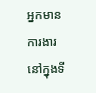អ្នកមានការងារនៅក្នុងទី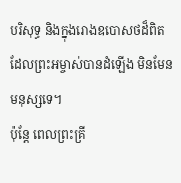បរិសុទ្ធ និងក្នុងរោងឧបោសថដ៏ពិត ដែលព្រះអម្ចាស់បានដំឡើង មិនមែនមនុស្សទេ។
ប៉ុន្ដែ ពេលព្រះគ្រី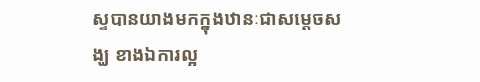ស្ទបានយាងមកក្នុងឋានៈជាសម្តេចសង្ឃ ខាងឯការល្អ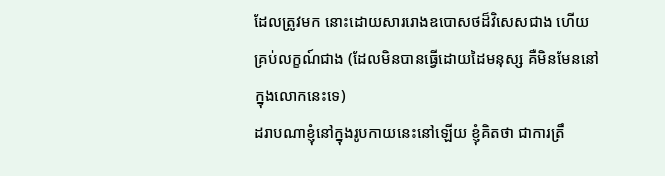ដែលត្រូវមក នោះដោយសាររោងឧបោសថដ៏វិសេសជាង ហើយគ្រប់លក្ខណ៍ជាង (ដែលមិនបានធ្វើដោយដៃមនុស្ស គឺមិនមែននៅក្នុងលោកនេះទេ)
ដរាបណាខ្ញុំនៅក្នុងរូបកាយនេះនៅឡើយ ខ្ញុំគិតថា ជាការត្រឹ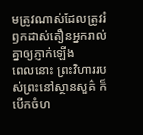មត្រូវណាស់ដែលត្រូវរំឭកដាស់តឿនអ្នករាល់គ្នាឲ្យភ្ញាក់ឡើង
ពេលនោះ ព្រះវិហាររបស់ព្រះនៅស្ថានសួគ៌ ក៏បើកចំហ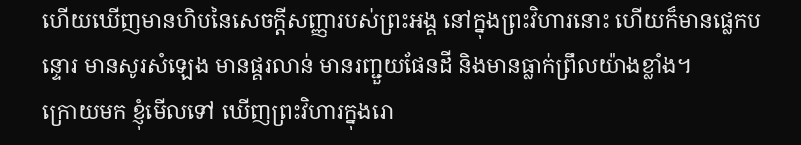ហើយឃើញមានហិបនៃសេចក្ដីសញ្ញារបស់ព្រះអង្គ នៅក្នុងព្រះវិហារនោះ ហើយក៏មានផ្លេកបន្ទោរ មានសូរសំឡេង មានផ្គរលាន់ មានរញ្ជួយផែនដី និងមានធ្លាក់ព្រឹលយ៉ាងខ្លាំង។
ក្រោយមក ខ្ញុំមើលទៅ ឃើញព្រះវិហារក្នុងរោ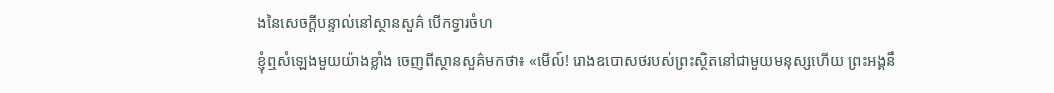ងនៃសេចក្ដីបន្ទាល់នៅស្ថានសួគ៌ បើកទ្វារចំហ
ខ្ញុំឮសំឡេងមួយយ៉ាងខ្លាំង ចេញពីស្ថានសួគ៌មកថា៖ «មើល៍! រោងឧបោសថរបស់ព្រះស្ថិតនៅជាមួយមនុស្សហើយ ព្រះអង្គនឹ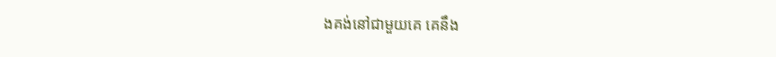ងគង់នៅជាមួយគេ គេនឹង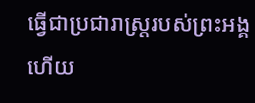ធ្វើជាប្រជារាស្ត្ររបស់ព្រះអង្គ ហើយ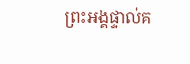ព្រះអង្គផ្ទាល់គ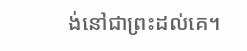ង់នៅជាព្រះដល់គេ។